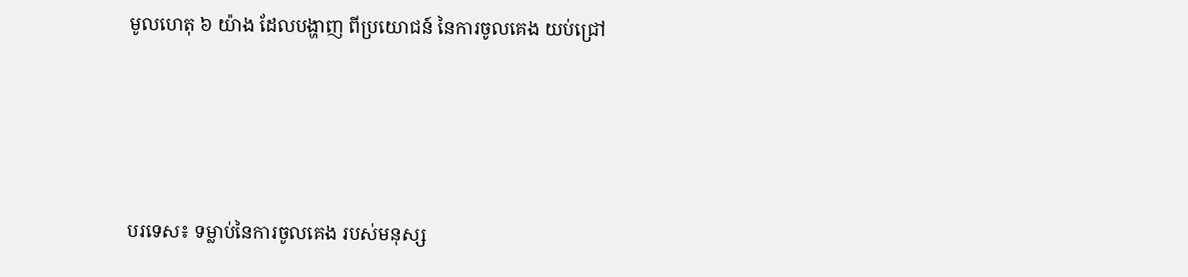មូលហេតុ ៦ យ៉ាង ដែលបង្ហាញ ពីប្រយោជន៍ នៃការចូលគេង យប់ជ្រៅ




បរទេស៖ ទម្លាប់នៃការចូលគេង របស់មនុស្ស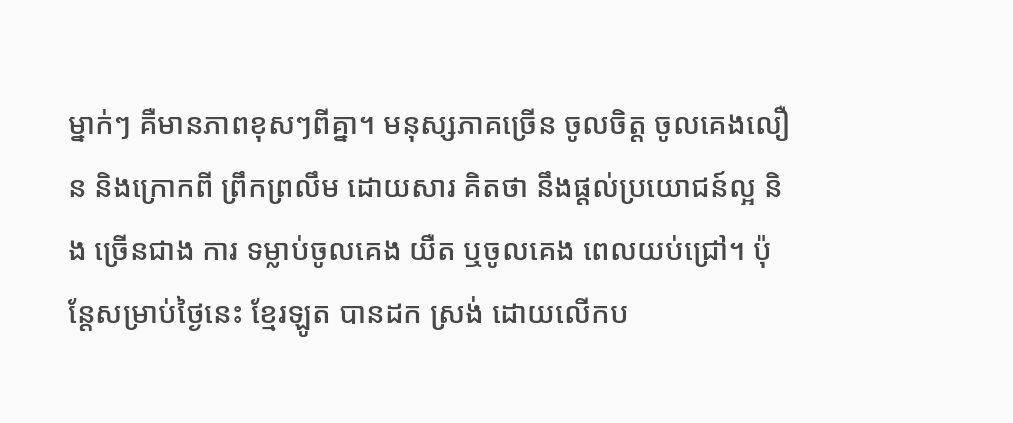ម្នាក់ៗ គឺមានភាពខុសៗពីគ្នា។ មនុស្សភាគច្រើន ចូលចិត្ត ចូលគេងលឿន និងក្រោកពី ព្រឹកព្រលឹម ដោយសារ គិតថា នឹងផ្តល់ប្រយោជន៍ល្អ និង ច្រើនជាង ការ ទម្លាប់ចូលគេង យឺត ឬចូលគេង ពេលយប់ជ្រៅ។ ប៉ុន្តែសម្រាប់ថ្ងៃនេះ ខ្មែរឡូត បានដក ស្រង់ ដោយលើកប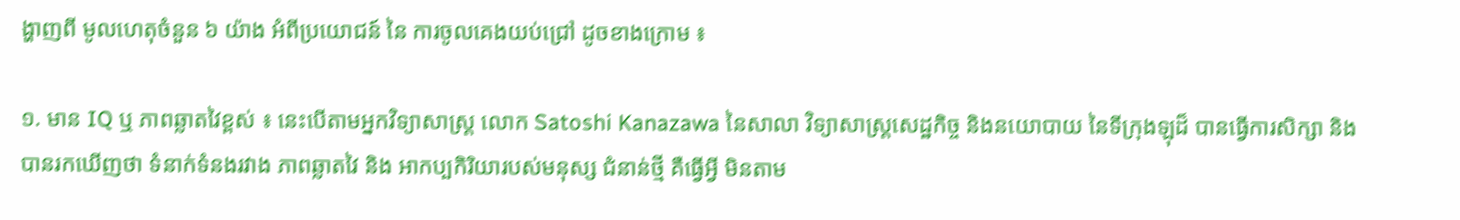ង្ហាញពី មូលហេតុចំនួន ៦ យ៉ាង អំពីប្រយោជន៍ នៃ ការចូលគេងយប់ជ្រៅ ដូចខាងក្រោម ៖

១. មាន IQ ឬ ភាពឆ្លាតវៃខ្ពស់ ៖ នេះបើតាមអ្នកវិទ្យាសាស្ត្រ លោក Satoshi Kanazawa នៃសាលា វិទ្យាសាស្ត្រសេដ្ឋកិច្ច និងនយោបាយ នៃទីក្រុងឡុដ៏ បានធ្វើការសិក្សា និង បានរកឃើញថា ទំនាក់ទំនងរវាង ភាពឆ្លាតវៃ និង អាកប្បកិរិយារបស់មនុស្ស ជំនាន់ថ្មី គឺធ្វើអ្វី មិនតាម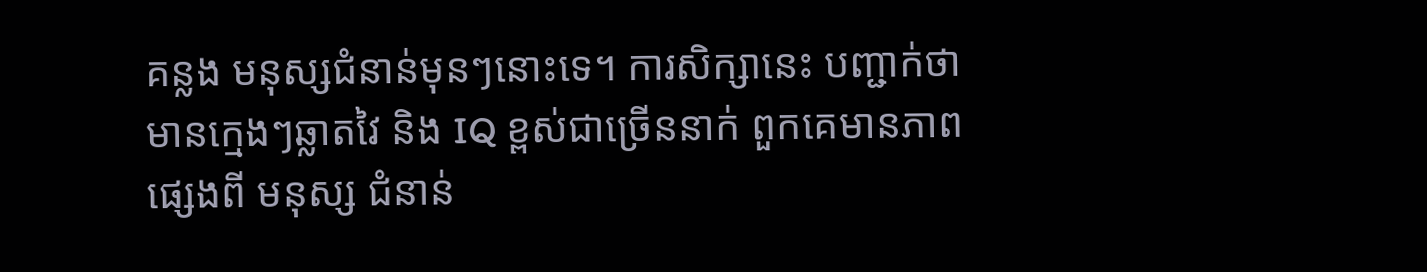គន្លង មនុស្សជំនាន់មុនៗនោះទេ។ ការសិក្សានេះ បញ្ជាក់ថា មានក្មេងៗឆ្លាតវៃ និង IQ ខ្ពស់ជាច្រើននាក់ ពួកគេមានភាពផ្សេងពី មនុស្ស ជំនាន់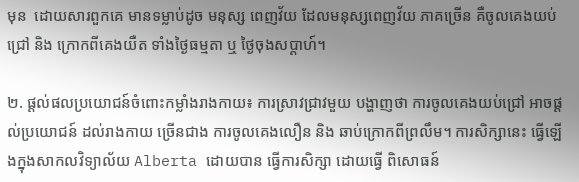មុន  ដោយសារពួកគេ មានទម្លាប់ដូច មនុស្ស ពេញវ័យ ដែលមនុស្សពេញវ័យ ភាគច្រើន គឺចូលគេងយប់ជ្រៅ និង ក្រោកពីគេងយឺត ទាំងថ្ងៃធម្មតា ឬ ថ្ងៃចុងសប្តាហ៍។

២. ផ្តល់ផលប្រយោជន៍ចំពោះកម្លាំងរាងកាយ៖ ការស្រាវជ្រាវមួយ បង្ហាញថា ការចូលគេងយប់ជ្រៅ អាចផ្តល់ប្រយោជន៍ ដល់រាងកាយ ច្រើនជាង ការចូលគេងលឿន និង ឆាប់ក្រោកពីព្រលឹម។ ការសិក្សានេះ ធ្វើឡើងក្នុងសាកលវិទ្យាល័យ Alberta ដោយបាន ធ្វើការសិក្សា ដោយធ្វើ ពិសោធន៍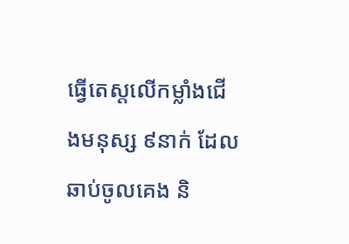ធ្វើតេស្តលើកម្លាំងជើងមនុស្ស ៩នាក់ ដែលឆាប់ចូលគេង និ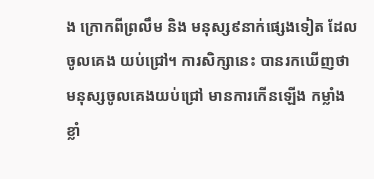ង ក្រោកពីព្រលឹម និង មនុស្ស៩នាក់ផ្សេងទៀត ដែលចូលគេង យប់ជ្រៅ។ ការសិក្សានេះ បានរកឃើញថា មនុស្សចូលគេងយប់ជ្រៅ មានការកើនឡើង កម្លាំងខ្លាំ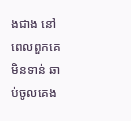ងជាង នៅពេលពួកគេ មិនទាន់ ឆាប់ចូលគេង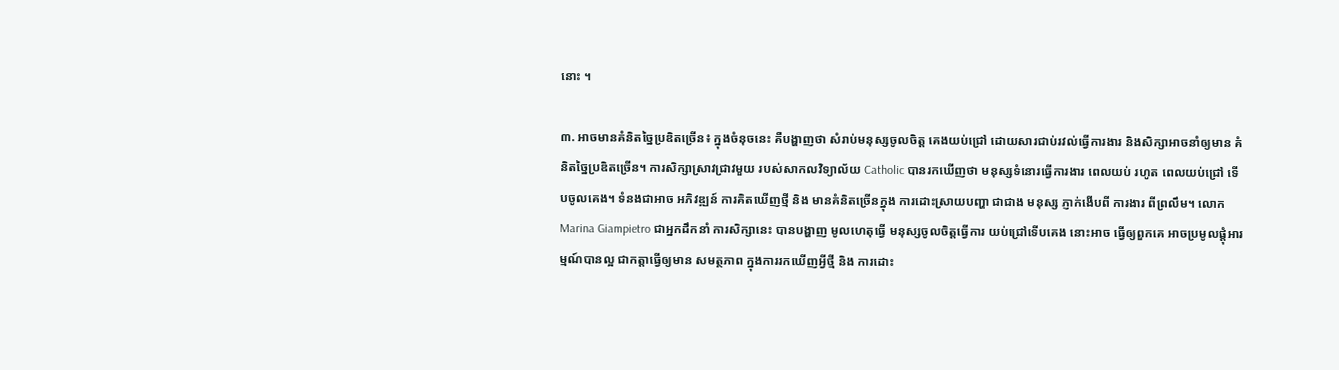នោះ ។

៣. អាចមានគំនិតច្នៃប្រឌិតច្រើន៖ ក្នុងចំនុចនេះ គឺបង្ហាញថា សំរាប់មនុស្សចូលចិត្ត គេងយប់ជ្រៅ ដោយសារជាប់រវល់ធ្វើការងារ និងសិក្សាអាចនាំឲ្យមាន គំនិតច្នៃប្រឌិតច្រើន។ ការសិក្សាស្រាវជ្រាវមួយ របស់សាកលវិទ្យាល័យ Catholic បានរកឃើញថា មនុស្សទំនោរធ្វើការងារ ពេលយប់ រហូត ពេលយប់ជ្រៅ ទើបចូលគេង។ ទំនងជាអាច អភិវឌ្ឍន៍ ការគិតឃើញថ្មី និង មានគំនិតច្រើនក្នុង ការដោះស្រាយបញ្ហា ជាជាង មនុស្ស ភ្ញាក់ងើបពី ការងារ ពីព្រលឹម។ លោក Marina Giampietro ជាអ្នកដឹកនាំ ការសិក្សានេះ បានបង្ហាញ មូលហេតុធ្វើ មនុស្សចូលចិត្តធ្វើការ យប់ជ្រៅទើបគេង នោះអាច ធ្វើឲ្យពួកគេ អាចប្រមូលផ្តុំអារម្មណ៍បានល្អ ជាកត្តាធ្វើឲ្យមាន សមត្ថភាព ក្នុងការរកឃើញអ្វីថ្មី និង ការដោះ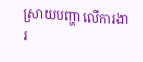ស្រាយបញ្ហា លើការងារ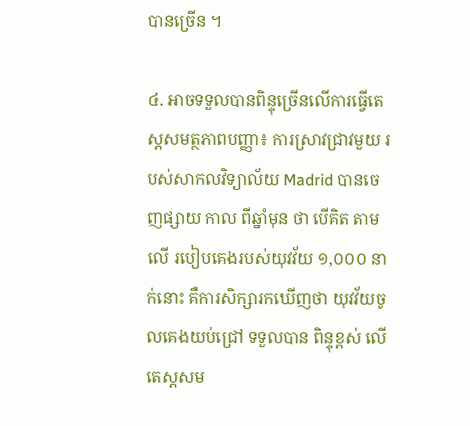បានច្រើន ។

៤. អាចទទួលបានពិន្ទុច្រើនលើការធ្វើតេស្តសមត្ថភាពបញ្ញា៖ ការស្រាវជ្រាវមួយ របស់សាកលវិទ្យាល័យ Madrid បានចេញផ្សាយ កាល ពីឆ្នាំមុន ថា បើគិត តាមលើ របៀបគេងរបស់យុវវ័យ ១,០០០ នាក់នោះ គឺការសិក្សារកឃើញថា យុវវ័យចូលគេងយប់ជ្រៅ ទទួលបាន ពិន្ទុខ្ពស់ លើ តេស្តសម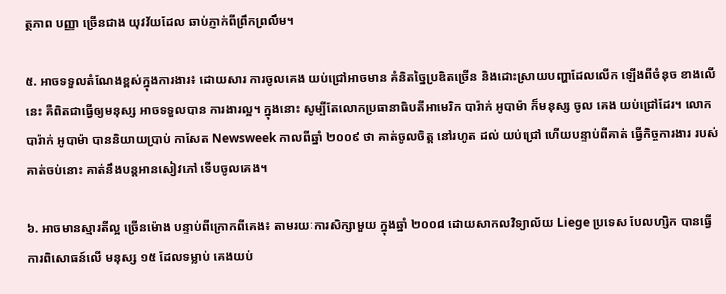ត្ថភាព បញ្ញា ច្រើនជាង យុវវ័យដែល ឆាប់ភ្ញាក់ពីព្រឹកព្រលឹម។

៥. អាចទទួលតំណែងខ្ពស់ក្នុងការងារ៖ ដោយសារ ការចូលគេង យប់ជ្រៅអាចមាន គំនិតច្នៃប្រឌិតច្រើន និងដោះស្រាយបញ្ហាដែលលើក ឡើងពីចំនុច ខាងលើនេះ គឺពិតជាធ្វើឲ្យមនុស្ស អាចទទួលបាន ការងារល្អ។ ក្នុងនោះ សូម្បីតែលោកប្រធានាធិបតីអាមេរិក បារ៉ាក់ អូបាម៉ា ក៏មនុស្ស ចូល គេង យប់ជ្រៅដែរ។ លោក បារ៉ាក់ អូបាម៉ា បាននិយាយប្រាប់ កាសែត Newsweek កាលពីឆ្នាំ ២០០៩ ថា គាត់ចូលចិត្ត នៅរហូត ដល់ យប់ជ្រៅ ហើយបន្ទាប់ពីគាត់ ធ្វើកិច្ចការងារ របស់គាត់ចប់នោះ គាត់នឹងបន្តអានសៀវភៅ ទើបចូលគេង។

៦. អាចមានស្មារតីល្អ ច្រើនម៉ោង បន្ទាប់ពីក្រោកពីគេង៖ តាមរយៈការសិក្សាមួយ ក្នុងឆ្នាំ ២០០៨ ដោយសាកលវិទ្យាល័យ Liege ប្រទេស បែលហ្សិក បានធ្វើការពិសោធន៍លើ មនុស្ស ១៥ ដែលទម្លាប់ គេងយប់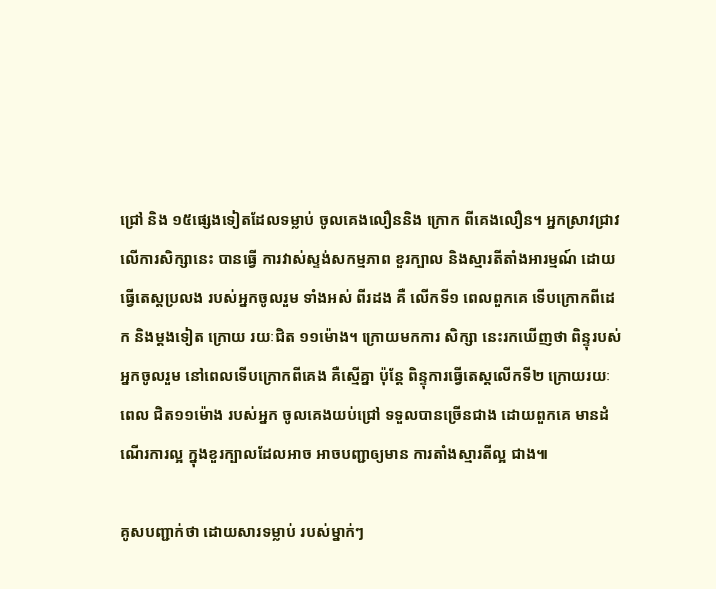ជ្រៅ និង ១៥ផ្សេងទៀតដែលទម្លាប់ ចូលគេងលឿននិង ក្រោក ពីគេងលឿន។ អ្នកស្រាវជ្រាវ លើការសិក្សានេះ បានធ្វើ ការវាស់ស្ទង់សកម្មភាព ខួរក្បាល និងស្មារតីតាំងអារម្មណ៍ ដោយធ្វើតេស្តប្រលង របស់អ្នកចូលរួម ទាំងអស់ ពីរដង គឺ លើកទី១ ពេលពួកគេ ទើបក្រោកពីដេក និងម្តងទៀត ក្រោយ រយៈជិត ១១ម៉ោង។ ក្រោយមកការ សិក្សា នេះរកឃើញថា ពិន្ទុរបស់អ្នកចូលរួម នៅពេលទើបក្រោកពីគេង គឺស្មើគ្នា ប៉ុន្តែ ពិន្ទុការធ្វើតេស្តលើកទី២ ក្រោយរយៈពេល ជិត១១ម៉ោង របស់អ្នក ចូលគេងយប់ជ្រៅ ទទួលបានច្រើនជាង ដោយពួកគេ មានដំណើរការល្អ ក្នុងខួរក្បាលដែលអាច អាចបញ្ជាឲ្យមាន ការតាំងស្មារតីល្អ ជាង៕

គូសបញ្ជាក់ថា ដោយសារទម្លាប់ របស់ម្នាក់ៗ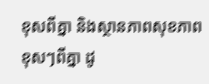ខុសពីគ្នា និងស្ថានភាពសុខភាព ខុសៗពីគ្នា ដូ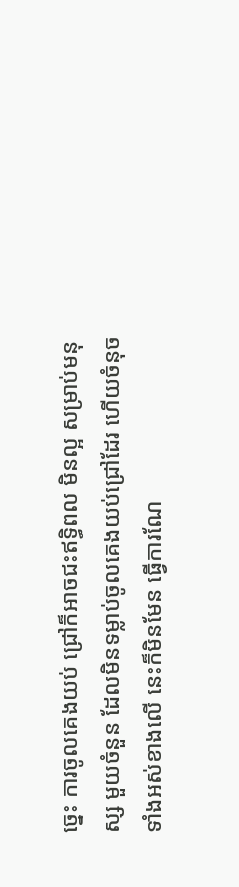ច្នេះ ការចូលគេងយប់ ជ្រៅក៏អាចជះឥទ្ធិពល មិនល្អ សម្រាប់មនុស្ស មួយចំនួន ដែលមិនទម្លាប់ចូលគេងយប់ជ្រៅដែរ ហើយចំនុចទាំងអស់ខាងលើ នេះក៏មិនមែន ធ្វើការណែ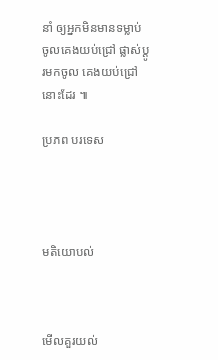នាំ ឲ្យអ្នកមិនមានទម្លាប់ ចូលគេងយប់ជ្រៅ ផ្លាស់ប្តូរមកចូល គេងយប់ជ្រៅនោះដែរ ៕

ប្រភព បរទេស




មតិយោបល់



មើលគួរយល់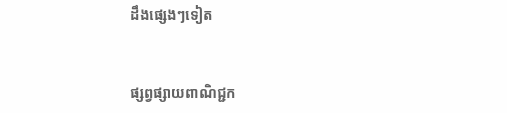ដឹងផ្សេងៗទៀត


ផ្សព្វផ្សាយពាណិជ្ជក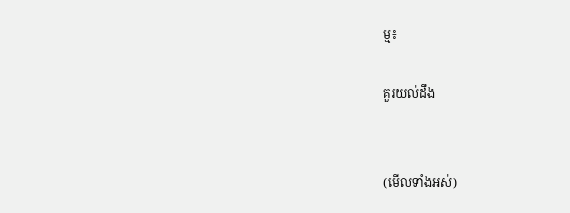ម្ម៖

គួរយល់ដឹង


(មើលទាំងអស់)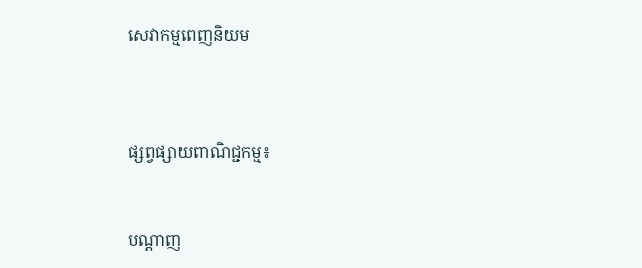សេវាកម្មពេញនិយម



ផ្សព្វផ្សាយពាណិជ្ជកម្ម៖


បណ្តាញ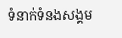ទំនាក់ទំនងសង្គម